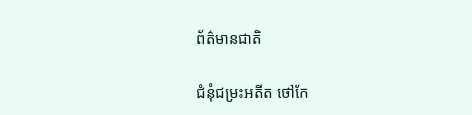ព័ត៌មានជាតិ

ជំនុំជម្រះអតីត ថៅកែ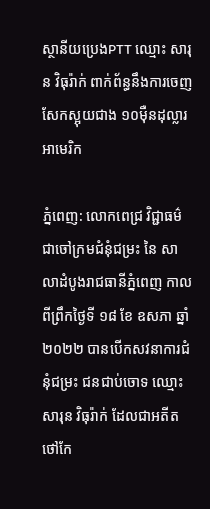ស្ថានីយប្រេងPTT ឈ្មោះ សារុន វិធុរ៉ាក់ ពាក់ព័ន្ធនឹងការចេញសែកស្អុយជាង ១០ម៉ឺនដុល្លារ អាមេរិក

ភ្នំពេញ: លោកពេជ្រ វិជ្ជាធម៌ ជាចៅក្រមជំនុំជម្រះ នៃ សាលាដំបូងរាជធានីភ្នំពេញ កាលពីព្រឹកថ្ងៃទី ១៨ ខែ ឧសភា ឆ្នាំ ២០២២ បានបើកសវនាការជំនុំជម្រះ ជនជាប់ចោទ ឈ្មោះ សារុន វិធុរ៉ាក់ ដែលជាអតីតថៅកែ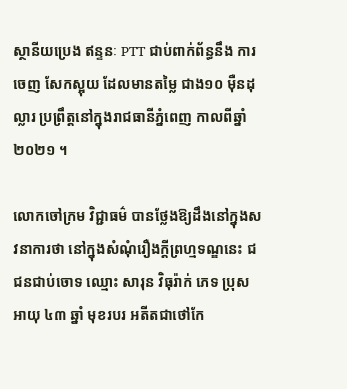ស្ថានីយប្រេង ឥន្ទនៈ PTT ជាប់ពាក់ព័ន្ធនឹង ការចេញ សែកស្អុយ ដែលមានតម្លៃ ជាង១០ ម៉ឺនដុល្លារ ប្រព្រឹត្តនៅក្នុងរាជធានីភ្នំពេញ កាលពីឆ្នាំ២០២១ ។

លោកចៅក្រម វិជ្ជាធម៌ បានថ្លែងឱ្យដឹងនៅក្នុងសវនាការថា នៅក្នុងសំណុំរឿងក្តីព្រហ្មទណ្ឌនេះ ជជនជាប់ចោទ ឈ្មោះ សារុន វិធុរ៉ាក់ ភេទ ប្រុស អាយុ ៤៣ ឆ្នាំ មុខរបរ អតីតជាថៅកែ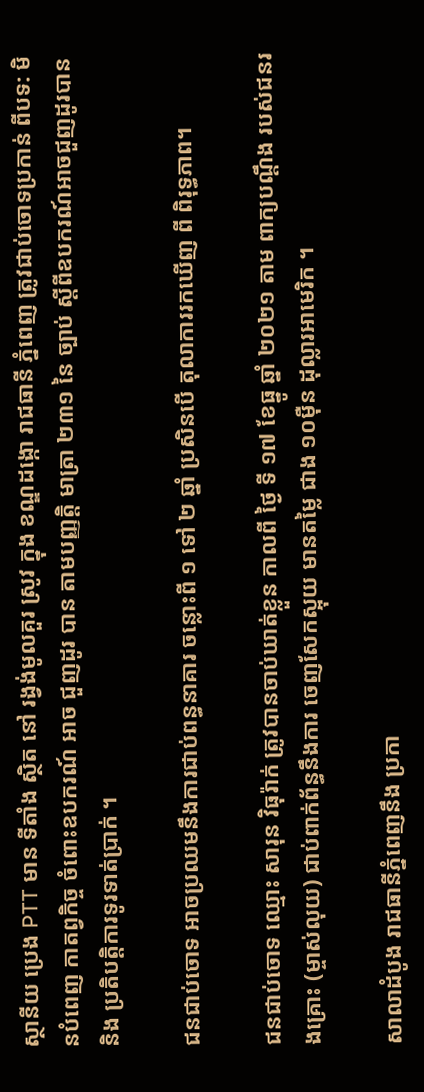ស្ថានីយ ប្រេង PTT មាន ទីតាំង ស្ថិត នៅ រង្វង់មូលគួរ ស្រូវ ក្នុង ខណ្ឌដង្កោ រាជធានី ភ្នំពេញ ត្រូវជាប់ចោទប្រកាន់ ពីបទ: មិនបំពេញ កាតព្វកិច្ច ចំពោះឧបករណ៍ អាច ជួញដូរ បាន តាមបញ្ញត្តិ មាត្រា ២៣១ នៃ ច្បាប់ ស្តីពីឧបករណ៍អាចជួញដូរបាន និង ប្រតិបត្តិការទូរទាត់ប្រាក់ ។

ជនជាប់ចោទ អាចប្រឈមនឹងការជាប់ពន្ធនាគារ ចន្លោះពី ១ ទៅ ២ ឆ្នាំ ប្រសិនបើ តុលាការរកឃើញ ពី ពិរុទ្ធភាព។

ជនជាប់ចោទ ឈ្មោះ សារុន វិធុរ៉ាក់ ត្រូវបានចាប់ឃាត់ខ្លួន កាលពី ថ្ងៃ ទី ១៧ ខែធ្នូ ឆ្នាំ ២០២១ តាម ពាក្យបណ្តឹង របស់ជនរងគ្រោះ (ម្ចាស់លុយ) ជាប់ពាក់ព័ន្ធនឹងការ ចេញសែកស្អុយ មានតម្លៃ ជាង ១០ម៉ឺន ដុល្លារអាមេរិក ។

សាលាដំបូង រាជធានីភ្នំពេញនឹង ប្រកា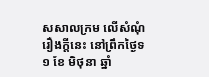សសាលក្រម លើសំណុំរឿងក្តីនេះ នៅព្រឹកថ្ងៃទ ១ ខែ មិថុនា ឆ្នាំ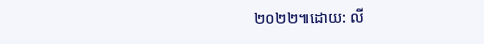២០២២៕ដោយ: លី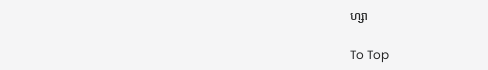ហ្សា

To Top